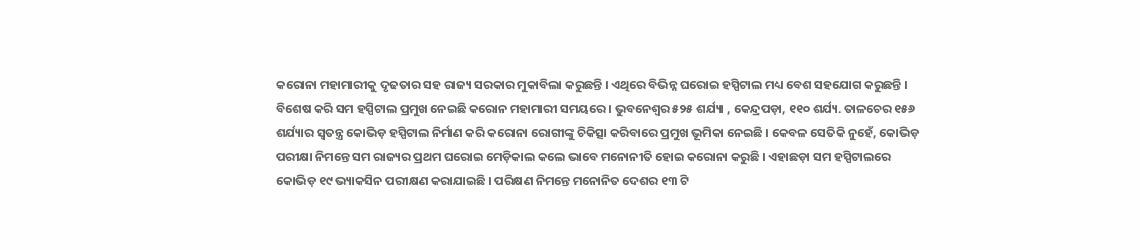କରୋନା ମହାମାରୀକୁ ଦୃଢତାର ସହ ରାଜ୍ୟ ସରକାର ମୁକାବିଲା କରୁଛନ୍ତି । ଏଥିରେ ବିଭିନ୍ନ ଘରୋଇ ହସ୍ପିଟାଲ ମଧ୍ୟ ବେଶ ସହଯୋଗ କରୁଛନ୍ତି । ବିଶେଷ କରି ସମ ହସ୍ପିଟାଲ ପ୍ରମୁଖ ନେଇଛି କରୋନ ମହାମାରୀ ସମୟରେ । ଭୁବନେଶ୍ୱର ୫୨୫ ଶର୍ଯ୍ୟା , କେନ୍ଦ୍ରପଡ଼ା, ୧୧୦ ଶର୍ଯ୍ୟ. ତାଳଚେର ୧୫୬ ଶର୍ଯ୍ୟାର ସ୍ୱତନ୍ତ୍ର କୋଭିଡ଼ ହସ୍ପିଟାଲ ନିର୍ମାଣ କରି କରୋନା ରୋଗୀଙ୍କୁ ଚିକିତ୍ସା କରିବାରେ ପ୍ରମୁଖ ଭୂମିକା ନେଇଛି । କେବଳ ସେତିକି ନୁହେଁ, କୋଭିଡ଼ ପରୀକ୍ଷା ନିମନ୍ତେ ସମ ରାଜ୍ୟର ପ୍ରଥମ ଘରୋଇ ମେଡ଼ିକାଲ କଲେ ଭାବେ ମନୋନୀତି ହୋଇ କରୋନା କରୁଛି । ଏହାଛଡ଼ା ସମ ହସ୍ପିଟାଲରେ କୋଭିଡ଼ ୧୯ ଭ୍ୟାକସିନ ପରୀକ୍ଷଣ କରାଯାଇଛି । ପରିକ୍ଷଣ ନିମନ୍ତେ ମନୋନିତ ଦେଶର ୧୩ ଟି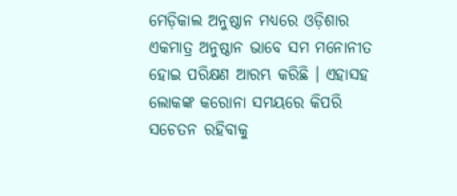ମେଡ଼ିକାଲ ଅନୁଷ୍ଠାନ ମଧ୍ୟରେ ଓଡ଼ିଶାର ଏକମାତ୍ର ଅନୁଷ୍ଠାନ ଭାବେ ସମ ମନୋନୀତ ହୋଇ ପରିକ୍ଷଣ ଆରମ୍ଭ କରିଛି । ଏହାସହ ଲୋକଙ୍କ କରୋନା ସମୟରେ କିପରି ସଚେତନ ରହିବାକୁ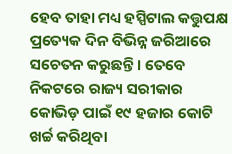ହେବ ତାହା ମଧ୍ୟ ହସ୍ପିଟାଲ କତ୍ତୁପକ୍ଷ ପ୍ରତ୍ୟେକ ଦିନ ବିଭିନ୍ନ ଜରିଆରେ ସଚେତନ କରୁଛନ୍ତି । ତେବେ ନିକଟରେ ରାଜ୍ୟ ସରୀକାର କୋଭିଡ଼ ପାଇଁ ୧୯ ହଜାର କୋଟି ଖର୍ଚ୍ଚ କରିଥିବା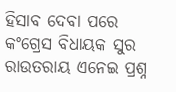ହିସାବ ଦେବା ପରେ କଂଗ୍ରେସ ବିଧାୟକ ସୁର ରାଉତରାୟ ଏନେଇ ପ୍ରଶ୍ନ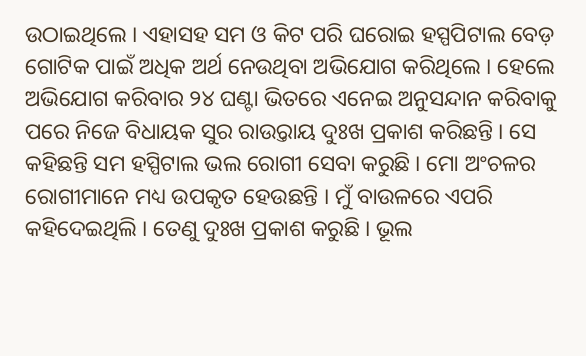ଉଠାଇଥିଲେ । ଏହାସହ ସମ ଓ କିଟ ପରି ଘରୋଇ ହସ୍ପପିଟାଲ ବେଡ଼ ଗୋଟିକ ପାଇଁ ଅଧିକ ଅର୍ଥ ନେଉଥିବା ଅଭିଯୋଗ କରିଥିଲେ । ହେଲେ ଅଭିଯୋଗ କରିବାର ୨୪ ଘଣ୍ଟା ଭିତରେ ଏନେଇ ଅନୁସନ୍ଦାନ କରିବାକୁ ପରେ ନିଜେ ବିଧାୟକ ସୁର ରାଉ୍ତରାୟ ଦୁଃଖ ପ୍ରକାଶ କରିଛନ୍ତି । ସେ କହିଛନ୍ତି ସମ ହସ୍ପିଟାଲ ଭଲ ରୋଗୀ ସେବା କରୁଛି । ମୋ ଅଂଚଳର ରୋଗୀମାନେ ମଧ୍ୟ ଉପକୃତ ହେଉଛନ୍ତି । ମୁଁ ବାଉଳରେ ଏପରି କହିଦେଇଥିଲି । ତେଣୁ ଦୁଃଖ ପ୍ରକାଶ କରୁଛି । ଭୂଲ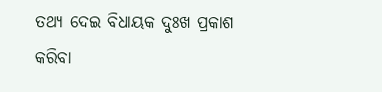ତଥ୍ୟ ଦେଇ ବିଧାୟକ ଦୁଃଖ ପ୍ରକାଶ କରିବା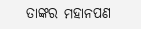ତାଙ୍କର ମହାନପଣ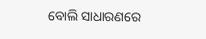ବୋଲି ସାଧାରଣରେ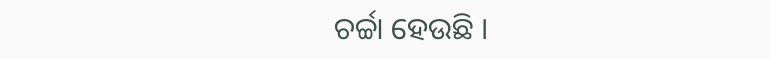ଚର୍ଚ୍ଚା ହେଉଛି ।